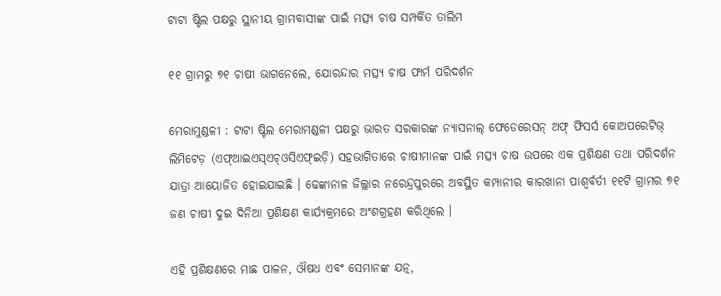ଟାଟା ଷ୍ଟିଲ ପକ୍ଷରୁ ସ୍ଥାନୀୟ ଗ୍ରାମବାସୀଙ୍କ ପାଇଁ ମତ୍ସ୍ୟ ଚାଷ ସମ୍ପର୍କିତ ତାଲିମ

୧୧ ଗ୍ରାମରୁ ୭୧ ଚାଷୀ ଭାଗନେଲେ, ଯୋରନ୍ଦାର ମତ୍ସ୍ୟ ଚାଷ ଫାର୍ମ ପରିଦର୍ଶନ

ମେରାମୁଣ୍ଡଳୀ : ଟାଟା ଷ୍ଟିଲ ମେରାମଣ୍ଡଳୀ ପକ୍ଷରୁ ଭାରତ ସରକାରଙ୍କ ନ୍ୟାସନାଲ୍ ଫେଡେରେସନ୍ ଅଫ୍ ଫିସର୍ସ କୋଅପରେଟିଭ୍ ଲିମିଟେଡ଼ (ଏଫ୍ଆଇଏସ୍ଏଚ୍ଓସିଏଫ୍ଇଡ଼ି) ସହଭାଗିତାରେ ଚାଷୀମାନଙ୍କ ପାଇଁ ମତ୍ସ୍ୟ ଚାଷ ଉପରେ ଏକ ପ୍ରଶିକ୍ଷଣ ତଥା ପରିଦର୍ଶନ ଯାତ୍ରା ଆୟୋଜିତ ହୋଇଯାଇଛି । ଢେଙ୍କାନାଳ ଜିଲ୍ଲାର ନରେନ୍ଦ୍ରପୁରରେ ଅବସ୍ଥିତ କମ୍ପାନୀର କାରଖାନା ପାଶ୍ୱର୍ବର୍ତୀ ୧୧ଟି ଗ୍ରାମର ୭୧ ଜଣ ଚାଷୀ ଦୁଇ ଦିନିଆ ପ୍ରଶିକ୍ଷଣ କାର୍ଯ୍ୟକ୍ରମରେ ଅଂଶଗ୍ରହଣ କରିଥିଲେ ।

ଏହି ପ୍ରଶିକ୍ଷଣରେ ମାଛ ପାଳନ, ଔଷଧ ଏବଂ ସେମାନଙ୍କ ଯତ୍ନ,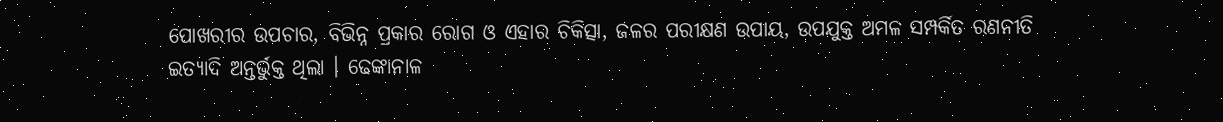ପୋଖରୀର ଉପଚାର, ବିଭିନ୍ନ ପ୍ରକାର ରୋଗ ଓ ଏହାର ଚିକିତ୍ସା, ଜଳର ପରୀକ୍ଷଣ ଉପାୟ, ଉପଯୁକ୍ତ ଅମଳ ସମ୍ପର୍କିତ ରଣନୀତି ଇତ୍ୟାଦି ଅନ୍ତର୍ଭୁକ୍ତ ଥିଲା । ଢେଙ୍କାନାଳ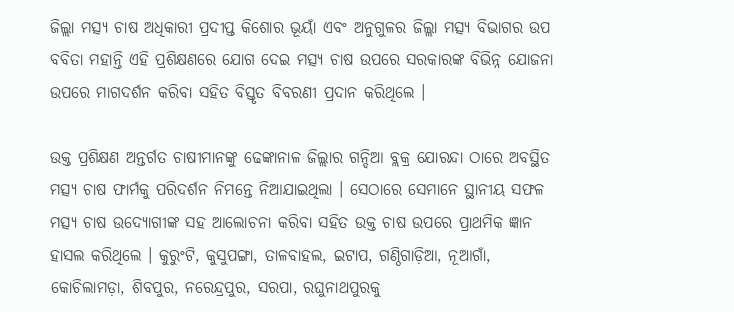ଜିଲ୍ଲା ମତ୍ସ୍ୟ ଚାଷ ଅଧିକାରୀ ପ୍ରଦୀପ୍ତ କିଶୋର ଭୂୟାଁ ଏବଂ ଅନୁଗୁଳର ଜିଲ୍ଲା ମତ୍ସ୍ୟ ବିଭାଗର ଉପ  ବବିତା ମହାନ୍ତି ଏହି ପ୍ରଶିକ୍ଷଣରେ ଯୋଗ ଦେଇ ମତ୍ସ୍ୟ ଚାଷ ଉପରେ ସରକାରଙ୍କ ବିଭିନ୍ନ ଯୋଜନା ଉପରେ ମାଗଦର୍ଶନ କରିବା ସହିତ ବିସ୍ତୃତ ବିବରଣୀ ପ୍ରଦାନ କରିଥିଲେ ।

ଉକ୍ତ ପ୍ରଶିକ୍ଷଣ ଅନ୍ତର୍ଗତ ଚାଷୀମାନଙ୍କୁ ଢେଙ୍କାନାଳ ଜିଲ୍ଲାର ଗନ୍ଦିଆ ବ୍ଲକ୍ର ଯୋରନ୍ଦା ଠାରେ ଅବସ୍ଥିତ ମତ୍ସ୍ୟ ଚାଷ ଫାର୍ମକୁ ପରିଦର୍ଶନ ନିମନ୍ତେ ନିଆଯାଇଥିଲା । ସେଠାରେ ସେମାନେ ସ୍ଥାନୀୟ ସଫଳ ମତ୍ସ୍ୟ ଚାଷ ଉଦ୍ୟୋଗୀଙ୍କ ସହ ଆଲୋଚନା କରିବା ସହିତ ଉକ୍ତ ଚାଷ ଉପରେ ପ୍ରାଥମିକ ଜ୍ଞାନ ହାସଲ କରିଥିଲେ । କୁରୁଂଟି, କୁସୁପଙ୍ଗା, ତାଳବାହଲ, ଇଟାପ, ଗଣ୍ଠିଗାଡ଼ିଆ, ନୂଆଗାଁ, କୋଚିଲାମଡ଼ା, ଶିବପୁର, ନରେନ୍ଦ୍ରପୁର, ସରପା, ରଘୁନାଥପୁରକୁ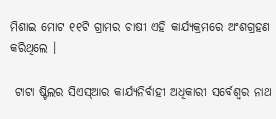ମିଶାଇ ମୋଟ ୧୧ଟି ଗ୍ରାମର ଚାଷୀ ଏହି କାର୍ଯ୍ୟକ୍ରମରେ ଅଂଶଗ୍ରହଣ କରିଥିଲେ ।

 ଟାଟା ଷ୍ଟିଲର ସିଏସ୍ଆର କାର୍ଯ୍ୟନିର୍ବାହୀ ଅଧିକାରୀ ସର୍ବେଶ୍ୱର ନାଥ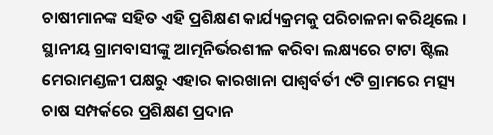ଚାଷୀମାନଙ୍କ ସହିତ ଏହି ପ୍ରଶିକ୍ଷଣ କାର୍ଯ୍ୟକ୍ରମକୁ ପରିଚାଳନା କରିଥିଲେ ।
ସ୍ଥାନୀୟ ଗ୍ରାମବାସୀଙ୍କୁ ଆତ୍ମନିର୍ଭରଶୀଳ କରିବା ଲକ୍ଷ୍ୟରେ ଟାଟା ଷ୍ଟିଲ ମେରାମଣ୍ଡଳୀ ପକ୍ଷରୁ ଏହାର କାରଖାନା ପାଶ୍ୱର୍ବର୍ତୀ ୯ଟି ଗ୍ରାମରେ ମତ୍ସ୍ୟ ଚାଷ ସମ୍ପର୍କରେ ପ୍ରଶିକ୍ଷଣ ପ୍ରଦାନ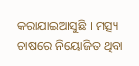କରାଯାଇଆସୁଛି । ମତ୍ସ୍ୟ ଚାଷରେ ନିୟୋଜିତ ଥିବା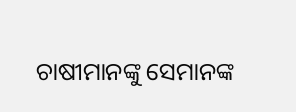ଚାଷୀମାନଙ୍କୁ ସେମାନଙ୍କ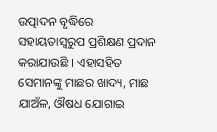ଉତ୍ପାଦନ ବୃଦ୍ଧିରେ ସହାୟତାସ୍ୱରୁପ ପ୍ରଶିକ୍ଷଣ ପ୍ରଦାନ କରାଯାଉଛି । ଏହାସହିତ ସେମାନଙ୍କୁ ମାଛର ଖାଦ୍ୟ, ମାଛ ଯାଅଁଳ, ଔଷଧ ଯୋଗାଇ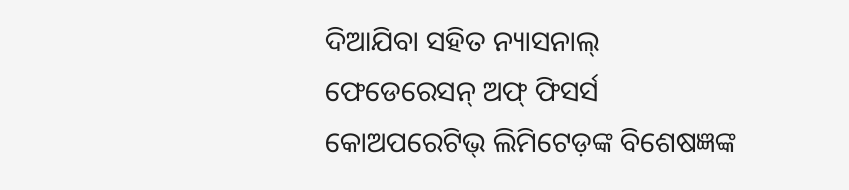ଦିଆଯିବା ସହିତ ନ୍ୟାସନାଲ୍ ଫେଡେରେସନ୍ ଅଫ୍ ଫିସର୍ସ କୋଅପରେଟିଭ୍ ଲିମିଟେଡ଼ଙ୍କ ବିଶେଷଜ୍ଞଙ୍କ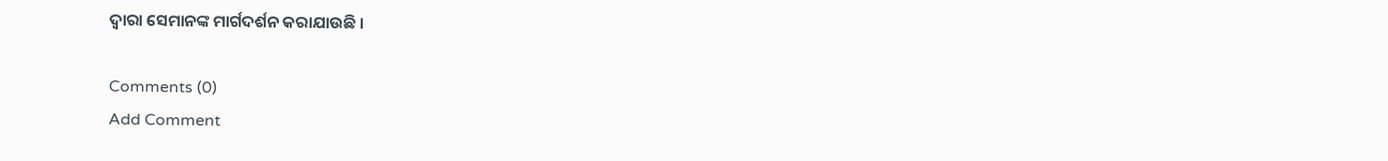ଦ୍ୱାରା ସେମାନଙ୍କ ମାର୍ଗଦର୍ଶନ କରାଯାଉଛି ।

Comments (0)
Add Comment